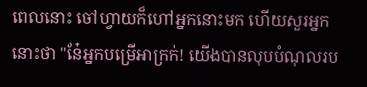ពេលនោះ ចៅហ្វាយក៏ហៅអ្នកនោះមក ហើយសួរអ្នកនោះថា "នែ៎អ្នកបម្រើអាក្រក់! យើងបានលុបបំណុលរប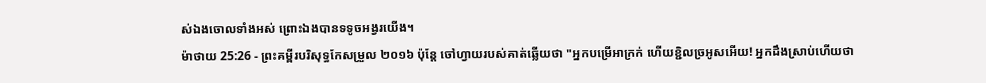ស់ឯងចោលទាំងអស់ ព្រោះឯងបានទទូចអង្វរយើង។
ម៉ាថាយ 25:26 - ព្រះគម្ពីរបរិសុទ្ធកែសម្រួល ២០១៦ ប៉ុន្តែ ចៅហ្វាយរបស់គាត់ឆ្លើយថា "អ្នកបម្រើអាក្រក់ ហើយខ្ជិលច្រអូសអើយ! អ្នកដឹងស្រាប់ហើយថា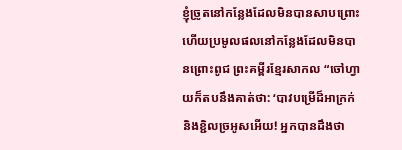ខ្ញុំច្រូតនៅកន្លែងដែលមិនបានសាបព្រោះ ហើយប្រមូលផលនៅកន្លែងដែលមិនបានព្រោះពូជ ព្រះគម្ពីរខ្មែរសាកល “ចៅហ្វាយក៏តបនឹងគាត់ថា: ‘បាវបម្រើដ៏អាក្រក់ និងខ្ជិលច្រអូសអើយ! អ្នកបានដឹងថា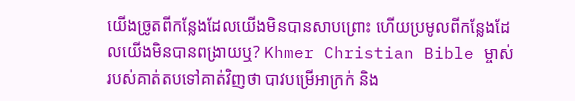យើងច្រូតពីកន្លែងដែលយើងមិនបានសាបព្រោះ ហើយប្រមូលពីកន្លែងដែលយើងមិនបានពង្រាយឬ? Khmer Christian Bible ម្ចាស់របស់គាត់តបទៅគាត់វិញថា បាវបម្រើអាក្រក់ និង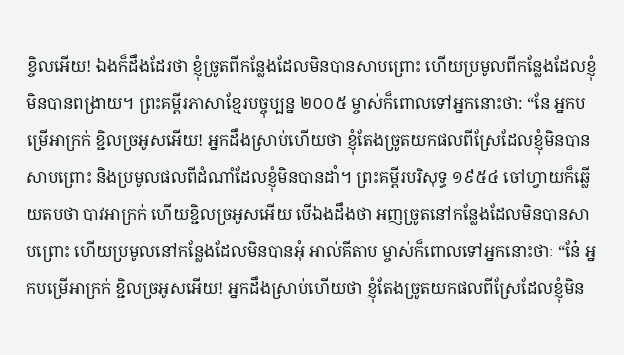ខ្ចិលអើយ! ឯងក៏ដឹងដែរថា ខ្ញុំច្រូតពីកន្លែងដែលមិនបានសាបព្រោះ ហើយប្រមូលពីកន្លែងដែលខ្ញុំមិនបានពង្រាយ។ ព្រះគម្ពីរភាសាខ្មែរបច្ចុប្បន្ន ២០០៥ ម្ចាស់ក៏ពោលទៅអ្នកនោះថា: “នែ អ្នកបម្រើអាក្រក់ ខ្ជិលច្រអូសអើយ! អ្នកដឹងស្រាប់ហើយថា ខ្ញុំតែងច្រូតយកផលពីស្រែដែលខ្ញុំមិនបានសាបព្រោះ និងប្រមូលផលពីដំណាំដែលខ្ញុំមិនបានដាំ។ ព្រះគម្ពីរបរិសុទ្ធ ១៩៥៤ ចៅហ្វាយក៏ឆ្លើយតបថា បាវអាក្រក់ ហើយខ្ជិលច្រអូសអើយ បើឯងដឹងថា អញច្រូតនៅកន្លែងដែលមិនបានសាបព្រោះ ហើយប្រមូលនៅកន្លែងដែលមិនបានអុំ អាល់គីតាប ម្ចាស់ក៏ពោលទៅអ្នកនោះថាៈ “នែ៎ អ្នកបម្រើអាក្រក់ ខ្ជិលច្រអូសអើយ! អ្នកដឹងស្រាប់ហើយថា ខ្ញុំតែងច្រូតយកផលពីស្រែដែលខ្ញុំមិន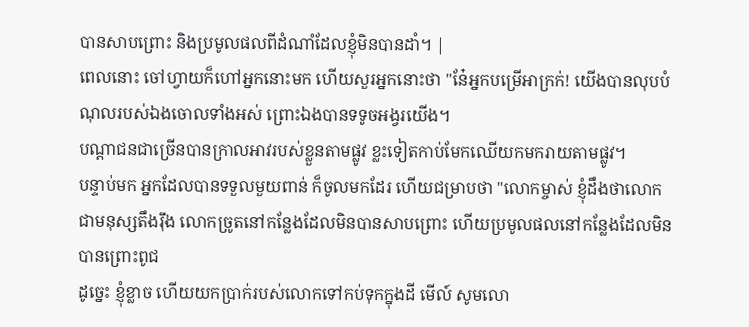បានសាបព្រោះ និងប្រមូលផលពីដំណាំដែលខ្ញុំមិនបានដាំ។ |
ពេលនោះ ចៅហ្វាយក៏ហៅអ្នកនោះមក ហើយសួរអ្នកនោះថា "នែ៎អ្នកបម្រើអាក្រក់! យើងបានលុបបំណុលរបស់ឯងចោលទាំងអស់ ព្រោះឯងបានទទូចអង្វរយើង។
បណ្ដាជនជាច្រើនបានក្រាលអាវរបស់ខ្លួនតាមផ្លូវ ខ្លះទៀតកាប់មែកឈើយកមករាយតាមផ្លូវ។
បន្ទាប់មក អ្នកដែលបានទទួលមួយពាន់ ក៏ចូលមកដែរ ហើយជម្រាបថា "លោកម្ចាស់ ខ្ញុំដឹងថាលោកជាមនុស្សតឹងរ៉ឹង លោកច្រូតនៅកន្លែងដែលមិនបានសាបព្រោះ ហើយប្រមូលផលនៅកន្លែងដែលមិនបានព្រោះពូជ
ដូច្នេះ ខ្ញុំខ្លាច ហើយយកប្រាក់របស់លោកទៅកប់ទុកក្នុងដី មើល៍ សូមលោ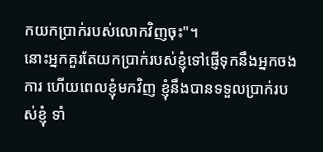កយកប្រាក់របស់លោកវិញចុះ"។
នោះអ្នកគួរតែយកប្រាក់របស់ខ្ញុំទៅផ្ញើទុកនឹងអ្នកចងការ ហើយពេលខ្ញុំមកវិញ ខ្ញុំនឹងបានទទួលប្រាក់របស់ខ្ញុំ ទាំ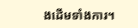ងដើមទាំងការ។